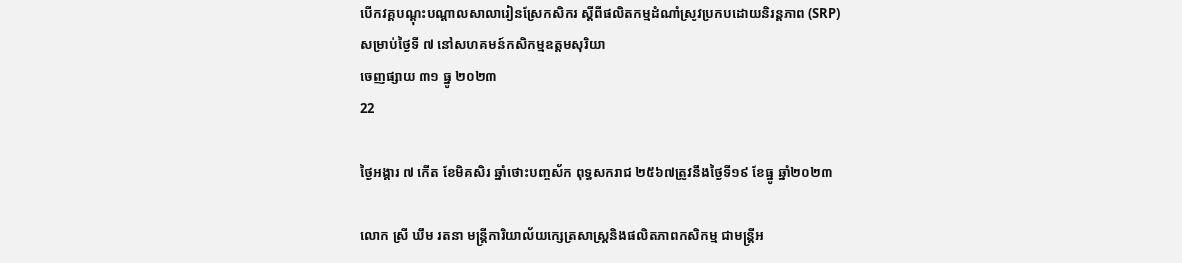បើកវគ្គបណ្តុះបណ្តាលសាលារៀនស្រែកសិករ ស្តីពីផលិតកម្មដំណាំស្រូវប្រកបដោយនិរន្តភាព (SRP)សម្រាប់ថ្ងៃទី ៧ នៅសហគមន៍កសិកម្មឧត្តមសុរិយា
ចេញផ្សាយ ៣១ ធ្នូ ២០២៣
22

ថ្ងៃអង្គារ ៧ កើត ខែមិគសិរ ឆ្នាំថោះបញ្ចស័ក ពុទ្ធសករាជ ២៥៦៧ត្រូវនឹងថ្ងៃទី១៩ ខែធ្នូ ឆ្នាំ២០២៣

លោក ស្រី ឃឹម រតនា មន្ត្រីការិយាល័យក្សេត្រសាស្រ្តនិងផលិតភាពកសិកម្ម ជាមន្ត្រីអ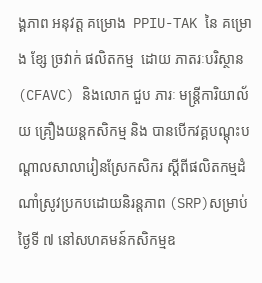ង្គភាព អនុវត្ត គម្រោង  PPIU-TAK នៃ គម្រោង ខ្សែ ច្រវាក់ ផលិតកម្ម  ដោយ ភាតរៈបរិស្ថាន (CFAVC) និងលោក ជួប ភារៈ មន្ត្រីការិយាល័យ គ្រឿងយន្តកសិកម្ម និង បានបើកវគ្គបណ្តុះបណ្តាលសាលារៀនស្រែកសិករ ស្តីពីផលិតកម្មដំណាំស្រូវប្រកបដោយនិរន្តភាព (SRP)សម្រាប់ថ្ងៃទី ៧ នៅសហគមន៍កសិកម្មឧ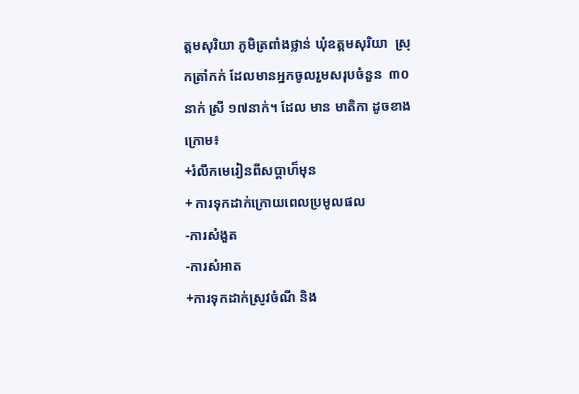ត្តមសុរិយា ភូមិត្រពាំងថ្លាន់ ឃុំឧត្តមសុរិយា  ស្រុកត្រាំកក់ ដែលមានអ្នកចូលរួមសរុបចំនួន  ៣០នាក់ ស្រី ១៧នាក់។ ដែល មាន មាតិកា ដូចខាងក្រោម៖
+រំលឹកមេរៀនពីសប្តាហ៏មុន
+ ការទុកដាក់ក្រោយពេលប្រមូលផល
-ការសំងួត
-ការសំអាត
+ការទុកដាក់ស្រូវចំណី និង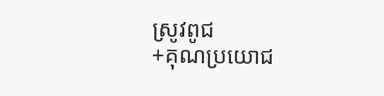ស្រូវពូជ
+គុណប្រយោជ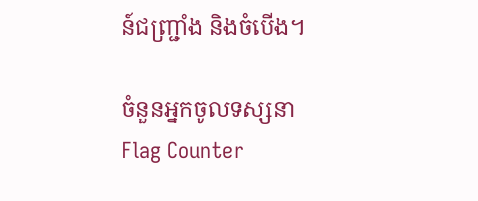ន៍ជញ្រ្ជាំង និងចំបើង។

ចំនួនអ្នកចូលទស្សនា
Flag Counter